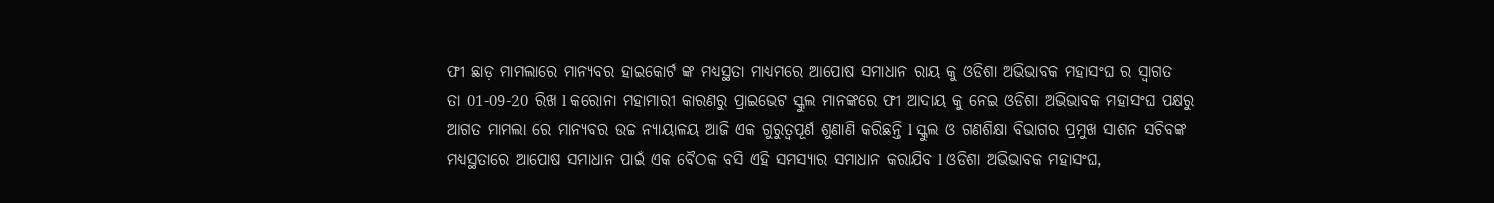ଫୀ ଛାଡ଼ ମାମଲାରେ ମାନ୍ୟବର ହାଇକୋର୍ଟ ଙ୍କ ମଧ୍ୟସ୍ଥତା ମାଧ୍ୟମରେ ଆପୋଷ ସମାଧାନ ରାୟ କୁ ଓଡିଶା ଅଭିଭାବକ ମହାସଂଘ ର ସ୍ୱାଗତ
ତା 01-09-20 ରିଖ l କରୋନା ମହାମାରୀ କାରଣରୁ ପ୍ରାଇଭେଟ ସ୍କୁଲ ମାନଙ୍କରେ ଫୀ ଆଦାୟ କୁ ନେଇ ଓଡିଶା ଅଭିଭାବକ ମହାସଂଘ ପକ୍ଷରୁ ଆଗତ ମାମଲା ରେ ମାନ୍ୟବର ଉଚ୍ଚ ନ୍ୟାୟାଳୟ ଆଜି ଏକ ଗୁରୁତ୍ୱପୂର୍ଣ ଶୁଣାଣି କରିଛନ୍ତି l ସ୍କୁଲ ଓ ଗଣଶିକ୍ଷା ବିଭାଗର ପ୍ରମୁଖ ସାଶନ ସଚିବଙ୍କ ମଧ୍ୟସ୍ଥତାରେ ଆପୋଷ ସମାଧାନ ପାଇଁ ଏକ ବୈଠକ ବସି ଏହି ସମସ୍ୟାର ସମାଧାନ କରାଯିବ l ଓଡିଶା ଅଭିଭାବକ ମହାସଂଘ,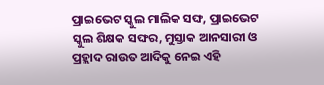ପ୍ରାଇଭେଟ ସ୍କୁଲ ମାଲିକ ସଙ୍ଘ, ପ୍ରାଇଭେଟ ସ୍କୁଲ ଶିକ୍ଷକ ସଙ୍ଘର, ମୁସ୍ତାକ ଆନସାରୀ ଓ ପ୍ରହ୍ଲାଦ ରାଉତ ଆଦିକୁ ନେଇ ଏହି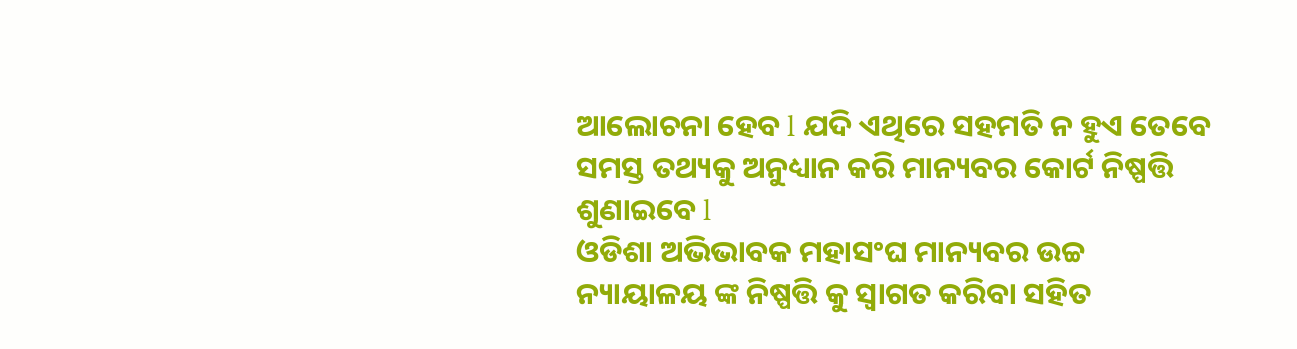ଆଲୋଚନା ହେବ l ଯଦି ଏଥିରେ ସହମତି ନ ହୁଏ ତେବେ ସମସ୍ତ ତଥ୍ୟକୁ ଅନୁଧ୍ୟାନ କରି ମାନ୍ୟବର କୋର୍ଟ ନିଷ୍ପତ୍ତି ଶୁଣାଇବେ l
ଓଡିଶା ଅଭିଭାବକ ମହାସଂଘ ମାନ୍ୟବର ଉଚ୍ଚ ନ୍ୟାୟାଳୟ ଙ୍କ ନିଷ୍ପତ୍ତି କୁ ସ୍ୱାଗତ କରିବା ସହିତ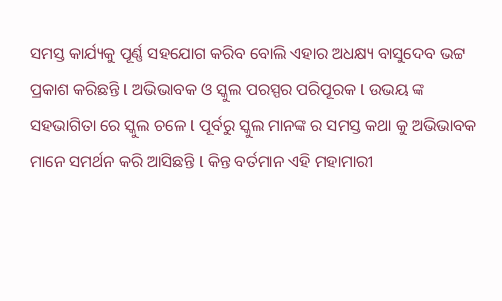ସମସ୍ତ କାର୍ଯ୍ୟକୁ ପୂର୍ଣ୍ଣ ସହଯୋଗ କରିବ ବୋଲି ଏହାର ଅଧକ୍ଷ୍ୟ ବାସୁଦେବ ଭଟ୍ଟ ପ୍ରକାଶ କରିଛନ୍ତି l ଅଭିଭାବକ ଓ ସ୍କୁଲ ପରସ୍ପର ପରିପୂରକ l ଉଭୟ ଙ୍କ ସହଭାଗିତା ରେ ସ୍କୁଲ ଚଳେ l ପୂର୍ବରୁ ସ୍କୁଲ ମାନଙ୍କ ର ସମସ୍ତ କଥା କୁ ଅଭିଭାବକ ମାନେ ସମର୍ଥନ କରି ଆସିଛନ୍ତି l କିନ୍ତ ବର୍ତମାନ ଏହି ମହାମାରୀ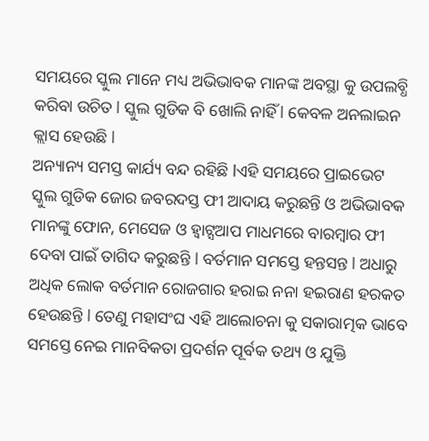ସମୟରେ ସ୍କୁଲ ମାନେ ମଧ୍ୟ ଅଭିଭାବକ ମାନଙ୍କ ଅବସ୍ଥା କୁ ଉପଲବ୍ଧି କରିବା ଉଚିତ l ସ୍କୁଲ ଗୁଡିକ ବି ଖୋଲି ନାହିଁ l କେବଳ ଅନଲାଇନ କ୍ଲାସ ହେଉଛି l
ଅନ୍ୟାନ୍ୟ ସମସ୍ତ କାର୍ଯ୍ୟ ବନ୍ଦ ରହିଛି lଏହି ସମୟରେ ପ୍ରାଇଭେଟ ସ୍କୁଲ ଗୁଡିକ ଜୋର ଜବରଦସ୍ତ ଫୀ ଆଦାୟ କରୁଛନ୍ତି ଓ ଅଭିଭାବକ ମାନଙ୍କୁ ଫୋନ, ମେସେଜ ଓ ହ୍ଵାଟ୍ସଆପ ମାଧମରେ ବାରମ୍ବାର ଫୀ ଦେବା ପାଇଁ ତାଗିଦ କରୁଛନ୍ତି l ବର୍ତମାନ ସମସ୍ତେ ହନ୍ତସନ୍ତ l ଅଧାରୁ ଅଧିକ ଲୋକ ବର୍ତମାନ ରୋଜଗାର ହରାଇ ନନା ହଇରାଣ ହରକତ ହେଉଛନ୍ତି l ତେଣୁ ମହାସଂଘ ଏହି ଆଲୋଚନା କୁ ସକାରାତ୍ମକ ଭାବେ ସମସ୍ତେ ନେଇ ମାନବିକତା ପ୍ରଦର୍ଶନ ପୂର୍ବକ ତଥ୍ୟ ଓ ଯୁକ୍ତି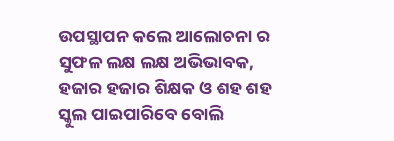ଉପସ୍ଥାପନ କଲେ ଆଲୋଚନା ର ସୁଫଳ ଲକ୍ଷ ଲକ୍ଷ ଅଭିଭାବକ, ହଜାର ହଜାର ଶିକ୍ଷକ ଓ ଶହ ଶହ ସ୍କୁଲ ପାଇପାରିବେ ବୋଲି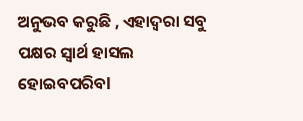ଅନୁଭବ କରୁଛି , ଏହାଦ୍ୱରା ସବୁ ପକ୍ଷର ସ୍ୱାର୍ଥ ହାସଲ ହୋଇବପରିବl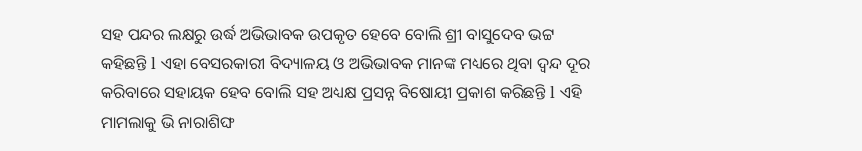ସହ ପନ୍ଦର ଲକ୍ଷରୁ ଉର୍ଦ୍ଧ ଅଭିଭାବକ ଉପକୃତ ହେବେ ବୋଲି ଶ୍ରୀ ବାସୁଦେବ ଭଟ୍ଟ କହିଛନ୍ତି l ଏହା ବେସରକାରୀ ବିଦ୍ୟାଳୟ ଓ ଅଭିଭାବକ ମାନଙ୍କ ମଧ୍ୟରେ ଥିବା ଦ୍ଵନ୍ଦ ଦୂର କରିବାରେ ସହାୟକ ହେବ ବୋଲି ସହ ଅଧ୍ୟକ୍ଷ ପ୍ରସନ୍ନ ବିଷୋୟୀ ପ୍ରକାଶ କରିଛନ୍ତି l ଏହି ମାମଲାକୁ ଭି ନାରାଶିଙ୍ଘ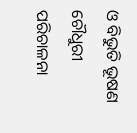ଓ ବିଭୁତି ଭୂଷଣ ଚୌଧୁରୀ ପରିଚାଳନା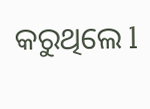କରୁଥିଲେ l